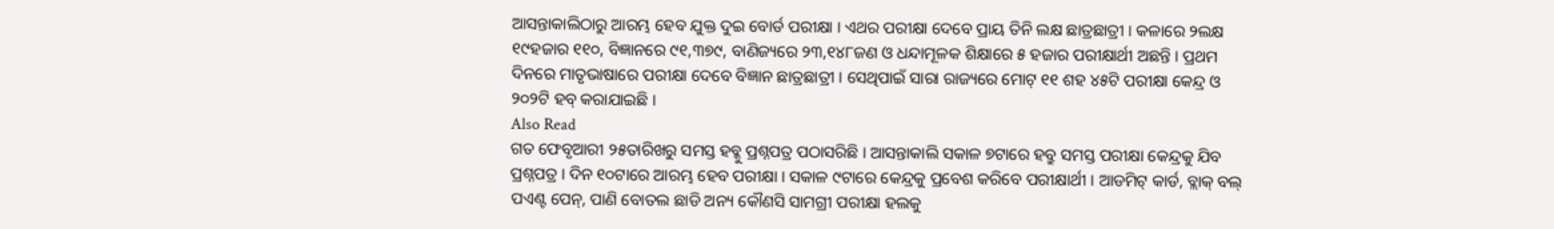ଆସନ୍ତାକାଲିଠାରୁ ଆରମ୍ଭ ହେବ ଯୁକ୍ତ ଦୁଇ ବୋର୍ଡ ପରୀକ୍ଷା । ଏଥର ପରୀକ୍ଷା ଦେବେ ପ୍ରାୟ ତିନି ଲକ୍ଷ ଛାତ୍ରଛାତ୍ରୀ । କଳାରେ ୨ଲକ୍ଷ ୧୯ହଜାର ୧୧୦, ବିଜ୍ଞାନରେ ୯୧,୩୭୯, ବାଣିଜ୍ୟରେ ୨୩,୧୪୮ଜଣ ଓ ଧନ୍ଦାମୂଳକ ଶିକ୍ଷାରେ ୫ ହଜାର ପରୀକ୍ଷାର୍ଥୀ ଅଛନ୍ତି । ପ୍ରଥମ ଦିନରେ ମାତୃଭାଷାରେ ପରୀକ୍ଷା ଦେବେ ବିଜ୍ଞାନ ଛାତ୍ରଛାତ୍ରୀ । ସେଥିପାଇଁ ସାରା ରାଜ୍ୟରେ ମୋଟ୍ ୧୧ ଶହ ୪୫ଟି ପରୀକ୍ଷା କେନ୍ଦ୍ର ଓ ୨୦୨ଟି ହବ୍ କରାଯାଇଛି ।
Also Read
ଗତ ଫେବୃଆରୀ ୨୫ତାରିଖରୁ ସମସ୍ତ ହବ୍କୁ ପ୍ରଶ୍ନପତ୍ର ପଠାସରିଛି । ଆସନ୍ତାକାଲି ସକାଳ ୭ଟାରେ ହବ୍ରୁ ସମସ୍ତ ପରୀକ୍ଷା କେନ୍ଦ୍ରକୁ ଯିବ ପ୍ରଶ୍ନପତ୍ର । ଦିନ ୧୦ଟାରେ ଆରମ୍ଭ ହେବ ପରୀକ୍ଷା । ସକାଳ ୯ଟାରେ କେନ୍ଦ୍ରକୁ ପ୍ରବେଶ କରିବେ ପରୀକ୍ଷାର୍ଥୀ । ଆଡମିଟ୍ କାର୍ଡ, ବ୍ଲାକ୍ ବଲ୍ ପଏଣ୍ଟ ପେନ୍, ପାଣି ବୋତଲ ଛାଡି ଅନ୍ୟ କୌଣସି ସାମଗ୍ରୀ ପରୀକ୍ଷା ହଲକୁ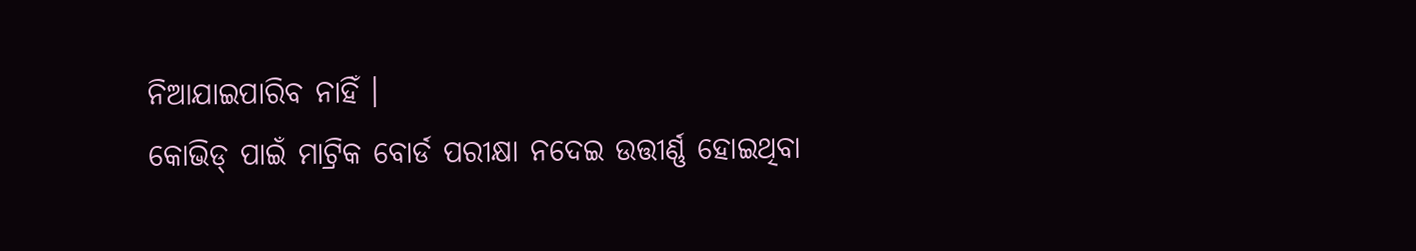ନିଆଯାଇପାରିବ ନାହିଁ ।
କୋଭିଡ୍ ପାଇଁ ମାଟ୍ରିକ ବୋର୍ଡ ପରୀକ୍ଷା ନଦେଇ ଉତ୍ତୀର୍ଣ୍ଣ ହୋଇଥିବା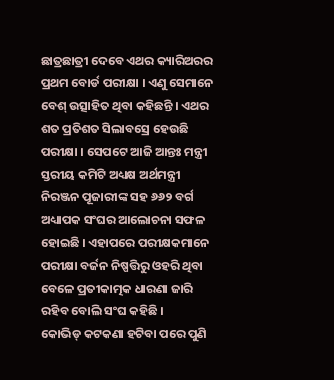ଛାତ୍ରଛାତ୍ରୀ ଦେବେ ଏଥର କ୍ୟାରିଅରର ପ୍ରଥମ ବୋର୍ଡ ପରୀକ୍ଷା । ଏଣୁ ସେମାନେ ବେଶ୍ ଉତ୍ସାହିତ ଥିବା କହିଛନ୍ତି । ଏଥର ଶତ ପ୍ରତିଶତ ସିଲାବସ୍ରେ ହେଉଛି ପରୀକ୍ଷା । ସେପଟେ ଆଜି ଆନ୍ତଃ ମନ୍ତ୍ରୀ ସ୍ତରୀୟ କମିଟି ଅଧ୍ୟକ୍ଷ ଅର୍ଥମନ୍ତ୍ରୀ ନିରଞ୍ଜନ ପୂଜାରୀଙ୍କ ସହ ୬୬୨ ବର୍ଗ ଅଧ୍ୟାପକ ସଂଘର ଆଲୋଚନା ସଫଳ ହୋଇଛି । ଏହାପରେ ପରୀକ୍ଷକମାନେ ପରୀକ୍ଷା ବର୍ଜନ ନିଷ୍ପତ୍ତିରୁ ଓହରି ଥିବା ବେଳେ ପ୍ରତୀକାତ୍ମକ ଧାରଣା ଜାରି ରହିବ ବୋଲି ସଂଘ କହିଛି ।
କୋଭିଡ୍ କଟକଣା ହଟିବା ପରେ ପୁଣି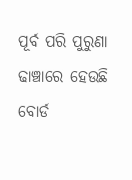ପୂର୍ବ ପରି ପୁରୁଣା ଢାଞ୍ଚାରେ ହେଉଛି ବୋର୍ଡ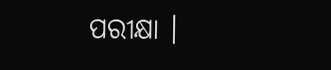ପରୀକ୍ଷା ।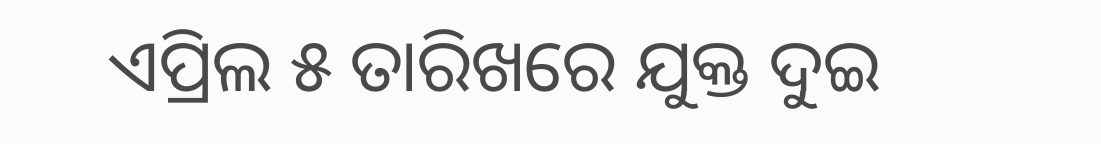ଏପ୍ରିଲ ୫ ତାରିଖରେ ଯୁକ୍ତ ଦୁଇ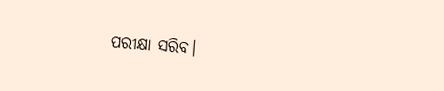ପରୀକ୍ଷା ସରିବ।